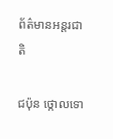ព័ត៌មានអន្តរជាតិ

ជប៉ុន ថ្កោលទោ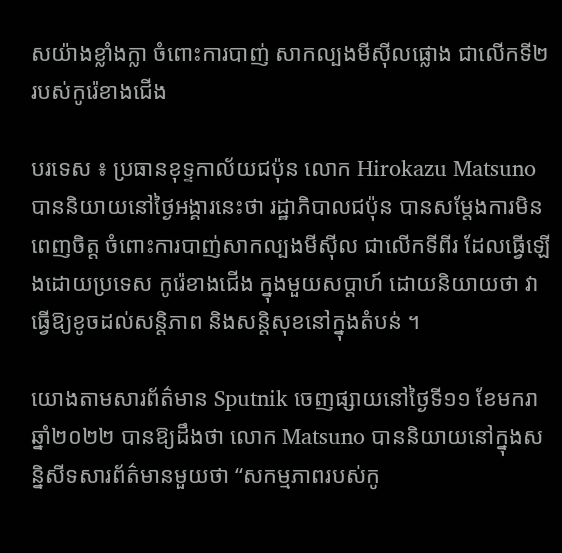សយ៉ាងខ្លាំងក្លា ចំពោះការបាញ់ សាកល្បងមីស៊ីលផ្លោង ជាលើកទី២ របស់កូរ៉េខាងជើង

បរទេស ៖ ប្រធានខុទ្ទកាល័យជប៉ុន លោក Hirokazu Matsuno បាននិយាយនៅថ្ងៃអង្គារនេះថា រដ្ឋាភិបាលជប៉ុន បានសម្តែងការមិនពេញចិត្ត ចំពោះការបាញ់សាកល្បងមីស៊ីល ជាលើកទីពីរ ដែលធ្វើឡើងដោយប្រទេស កូរ៉េខាងជើង ក្នុងមួយសប្តាហ៍ ដោយនិយាយថា វាធ្វើឱ្យខូចដល់សន្តិភាព និងសន្តិសុខនៅក្នុងតំបន់ ។

យោងតាមសារព័ត៌មាន Sputnik ចេញផ្សាយនៅថ្ងៃទី១១ ខែមករា ឆ្នាំ២០២២ បានឱ្យដឹងថា លោក Matsuno បាននិយាយនៅក្នុងសន្និសីទសារព័ត៌មានមួយថា “សកម្មភាពរបស់កូ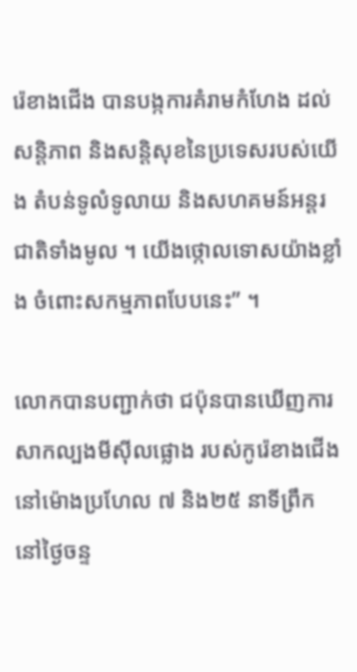រ៉េខាងជើង បានបង្កការគំរាមកំហែង ដល់សន្តិភាព និងសន្តិសុខនៃប្រទេសរបស់យើង តំបន់ទូលំទូលាយ និងសហគមន៍អន្តរជាតិទាំងមូល ។ យើងថ្កោលទោសយ៉ាងខ្លាំង ចំពោះសកម្មភាពបែបនេះ” ។

លោកបានបញ្ជាក់ថា ជប៉ុនបានឃើញការ សាកល្បងមីស៊ីលផ្លោង របស់កូរ៉េខាងជើងនៅម៉ោងប្រហែល ៧ និង២៥ នាទីព្រឹក នៅថ្ងៃចន្ទ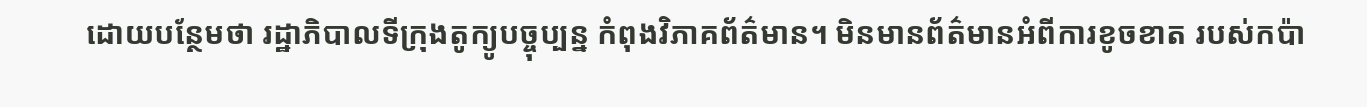ដោយបន្ថែមថា រដ្ឋាភិបាលទីក្រុងតូក្យូបច្ចុប្បន្ន កំពុងវិភាគព័ត៌មាន។ មិនមានព័ត៌មានអំពីការខូចខាត របស់កប៉ា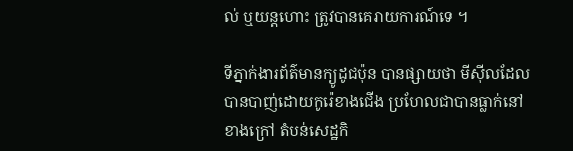ល់ ឬយន្តហោះ ត្រូវបានគេរាយការណ៍ទេ ។

ទីភ្នាក់ងារព័ត៌មានក្យូដូជប៉ុន បានផ្សាយថា មីស៊ីលដែលបានបាញ់ដោយកូរ៉េខាងជើង ប្រហែលជាបានធ្លាក់នៅខាងក្រៅ តំបន់សេដ្ឋកិ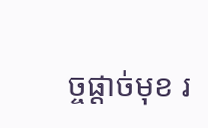ច្ចផ្តាច់មុខ រ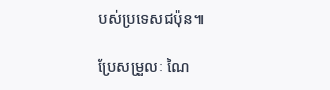បស់ប្រទេសជប៉ុន៕

ប្រែសម្រួលៈ ណៃ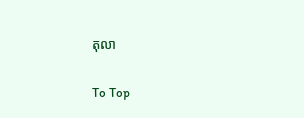តុលា

To Top